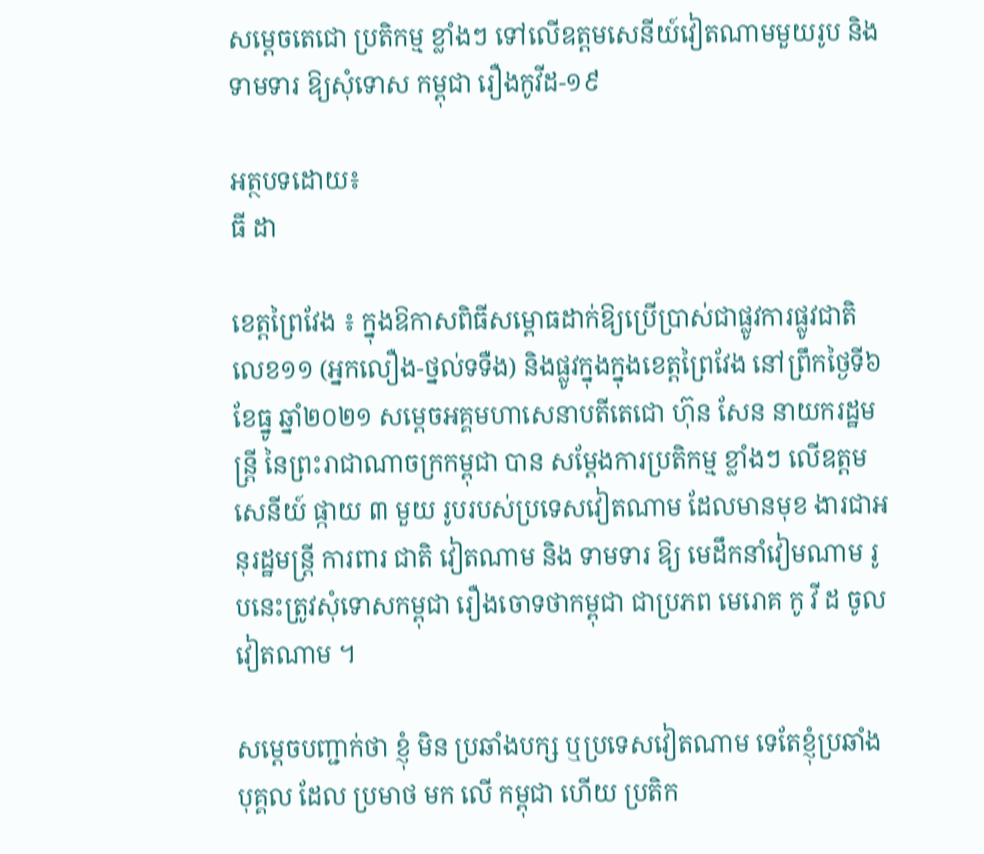សម្ដេចតេជោ ប្រតិកម្ម ខ្លាំងៗ ទៅលើឧត្តមសេនីយ៍វៀតណាមមួយរូប និងទាមទារ ឱ្យសុំទោស កម្ពុជា រឿងកូវីដ-១៩

អត្ថបទដោយ៖
ធី ដា

ខេត្តព្រៃវែង ៖ ក្នុងឱកាសពិធីសម្ពោធដាក់ឱ្យប្រើប្រាស់ជាផ្លូវការផ្លូវជាតិលេខ១១ (អ្នកលឿង-ថ្នល់ទទឺង) និងផ្លូវក្នុងក្នុងខេត្តព្រៃវែង នៅព្រឹកថ្ងៃទី៦ ខែធ្នូ ឆ្នាំ២០២១ សម្តេចអគ្គមហាសេនាបតីតេជោ ហ៊ុន សែន នាយករដ្ឋមន្ត្រី នៃព្រះរាជាណាចក្រកម្ពុជា បាន សម្ដែងការប្រតិកម្ម ខ្លាំងៗ លើឧត្តមសេនីយ៍ ផ្កាយ ៣ មួយ រូបរបស់ប្រទេសវៀតណាម ដែលមានមុខ ងារជាអនុរដ្ឋមន្ត្រី ការពារ ជាតិ វៀតណាម និង ទាមទារ ឱ្យ មេដឹកនាំវៀមណាម រូបនេះត្រូវសុំទោសកម្ពុជា រឿងចោទថាកម្ពុជា ជាប្រភព មេរោគ កូ វី ដ ចូល វៀតណាម ។

សម្ដេចបញ្ជាក់ថា ខ្ញុំ មិន ប្រឆាំងបក្ស ឬប្រទេសវៀតណាម ទេតែខ្ញុំប្រឆាំងបុគ្គល ដែល ប្រមាថ មក លើ កម្ពុជា ហើយ ប្រតិក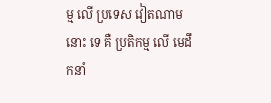ម្ម លើ ប្រទេស វៀតណាម នោះ ទេ គឺ ប្រតិកម្ម លើ មេដឹកនាំ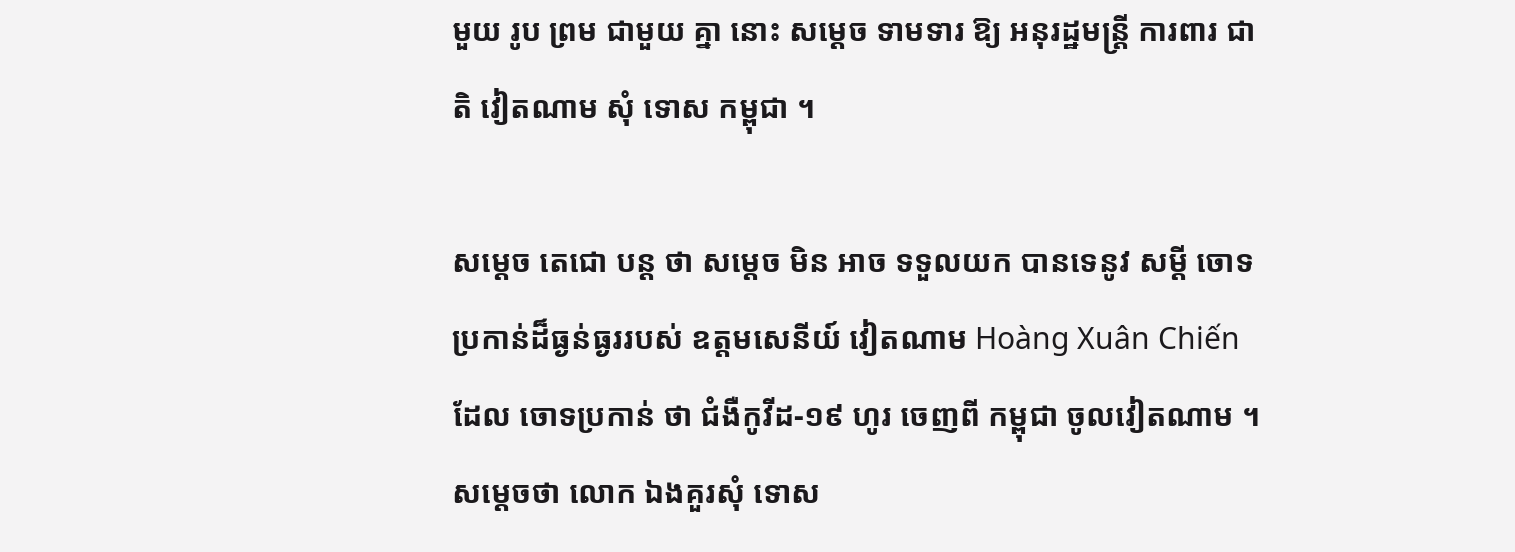មួយ រូប ព្រម ជាមួយ គ្នា នោះ សម្ដេច ទាមទារ ឱ្យ អនុរដ្ឋមន្ត្រី ការពារ ជាតិ វៀតណាម សុំ ទោស កម្ពុជា ។

សម្តេច តេជោ បន្ត ថា សម្តេច មិន អាច ទទួលយក បានទេនូវ សម្តី ចោទប្រកាន់ដ៏ធ្ងន់ធ្ងររបស់ ឧត្តមសេនីយ៍ វៀតណាម Hoàng Xuân Chiến ដែល ចោទប្រកាន់ ថា ជំងឺកូវីដ-១៩ ហូរ ចេញពី កម្ពុជា ចូលវៀតណាម ។ សម្តេចថា លោក ឯងគួរសុំ ទោស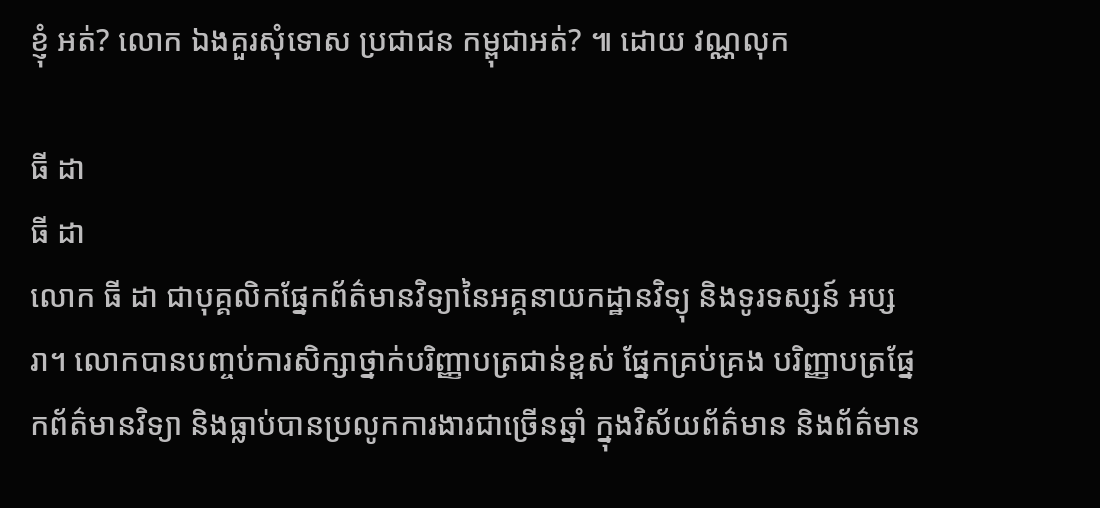ខ្ញុំ អត់? លោក ឯងគួរសុំទោស ប្រជាជន កម្ពុជាអត់? ៕ ដោយ វណ្ណលុក

ធី ដា
ធី ដា
លោក ធី ដា ជាបុគ្គលិកផ្នែកព័ត៌មានវិទ្យានៃអគ្គនាយកដ្ឋានវិទ្យុ និងទូរទស្សន៍ អប្សរា។ លោកបានបញ្ចប់ការសិក្សាថ្នាក់បរិញ្ញាបត្រជាន់ខ្ពស់ ផ្នែកគ្រប់គ្រង បរិញ្ញាបត្រផ្នែកព័ត៌មានវិទ្យា និងធ្លាប់បានប្រលូកការងារជាច្រើនឆ្នាំ ក្នុងវិស័យព័ត៌មាន និងព័ត៌មាន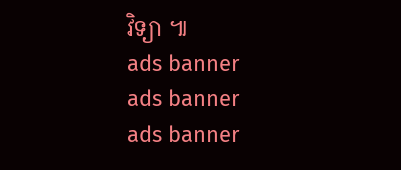វិទ្យា ៕
ads banner
ads banner
ads banner